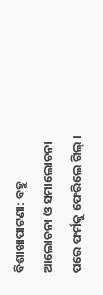ବିଶାଖାପାଟଣା: ବହୁ ଆଲୋଚନା ଓ ସମାଲୋଚନା ପରେ ଫର୍ମକୁ ଫେରିଲେ ଗିଲ୍ ।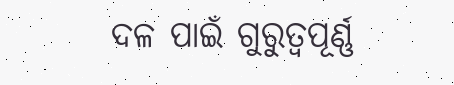ଦଳ ପାଇଁ ଗୁରୁତ୍ୱପୂର୍ଣ୍ଣ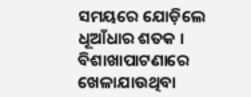ସମୟରେ ଯୋଡ଼ିଲେ ଧୂଆଁଧାର ଶତକ । ବିଶାଖାପାଟଣାରେ ଖେଳାଯାଉଥିବା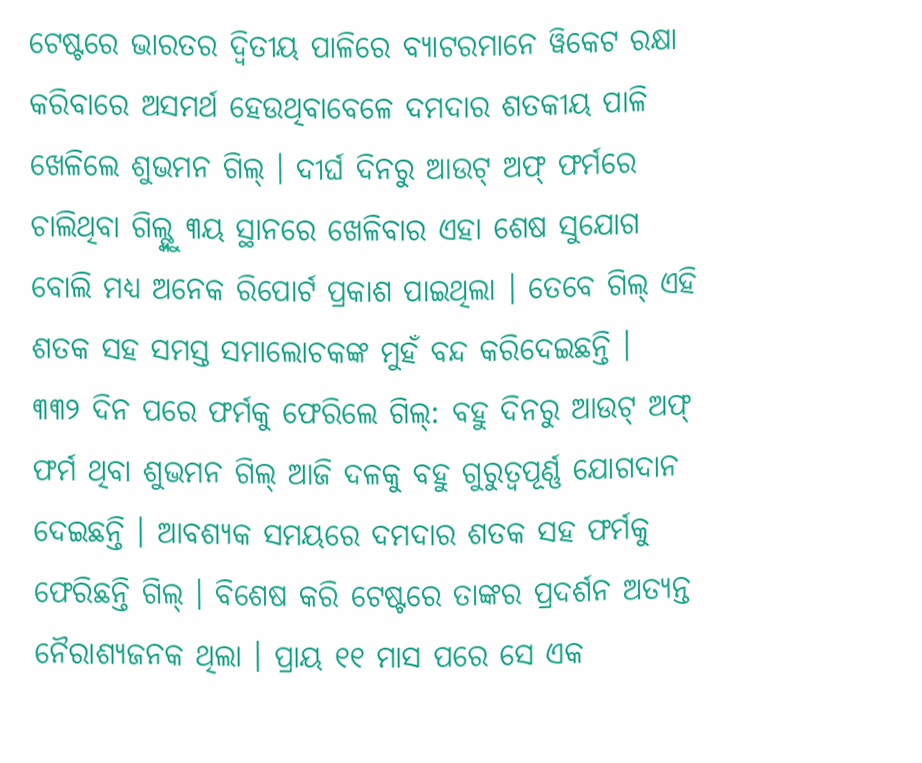ଟେଷ୍ଟରେ ଭାରତର ଦ୍ୱିତୀୟ ପାଳିରେ ବ୍ୟାଟରମାନେ ୱିକେଟ ରକ୍ଷା କରିବାରେ ଅସମର୍ଥ ହେଉଥିବାବେଳେ ଦମଦାର ଶତକୀୟ ପାଳି ଖେଳିଲେ ଶୁଭମନ ଗିଲ୍ । ଦୀର୍ଘ ଦିନରୁ ଆଉଟ୍ ଅଫ୍ ଫର୍ମରେ ଚାଲିଥିବା ଗିଲ୍ଙ୍କୁ ୩ୟ ସ୍ଥାନରେ ଖେଳିବାର ଏହା ଶେଷ ସୁଯୋଗ ବୋଲି ମଧ୍ୟ ଅନେକ ରିପୋର୍ଟ ପ୍ରକାଶ ପାଇଥିଲା । ତେବେ ଗିଲ୍ ଏହି ଶତକ ସହ ସମସ୍ତ ସମାଲୋଚକଙ୍କ ମୁହଁ ବନ୍ଦ କରିଦେଇଛନ୍ତି ।
୩୩୨ ଦିନ ପରେ ଫର୍ମକୁ ଫେରିଲେ ଗିଲ୍: ବହୁ ଦିନରୁ ଆଉଟ୍ ଅଫ୍ ଫର୍ମ ଥିବା ଶୁଭମନ ଗିଲ୍ ଆଜି ଦଳକୁ ବହୁ ଗୁରୁତ୍ୱପୂର୍ଣ୍ଣ ଯୋଗଦାନ ଦେଇଛନ୍ତି । ଆବଶ୍ୟକ ସମୟରେ ଦମଦାର ଶତକ ସହ ଫର୍ମକୁ ଫେରିଛନ୍ତି ଗିଲ୍ । ବିଶେଷ କରି ଟେଷ୍ଟରେ ତାଙ୍କର ପ୍ରଦର୍ଶନ ଅତ୍ୟନ୍ତ ନୈରାଶ୍ୟଜନକ ଥିଲା । ପ୍ରାୟ ୧୧ ମାସ ପରେ ସେ ଏକ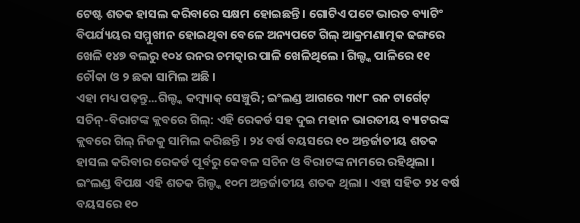ଟେଷ୍ଟ ଶତକ ହାସଲ କରିବାରେ ସକ୍ଷମ ହୋଇଛନ୍ତି । ଗୋଟିଏ ପଟେ ଭାରତ ବ୍ୟାଟିଂ ବିପର୍ଯ୍ୟୟର ସମ୍ମୁଖୀନ ହୋଇଥିବା ବେଳେ ଅନ୍ୟପଟେ ଗିଲ୍ ଆକ୍ରମଣାତ୍ମକ ଢଙ୍ଗରେ ଖେଳି ୧୪୭ ବଲରୁ ୧୦୪ ରନର ଚମତ୍କାର ପାଳି ଖେଳିଥିଲେ । ଗିଲ୍ଙ୍କ ପାଳିରେ ୧୧ ଚୌକା ଓ ୨ ଛକା ସାମିଲ ଅଛି ।
ଏହା ମଧ୍ୟ ପଢ଼ନ୍ତୁ...ଗିଲ୍ଙ୍କ କମ୍ବ୍ୟାକ୍ ସେଞ୍ଚୁରି; ଇଂଲଣ୍ଡ ଆଗରେ ୩୯୮ ରନ ଟାର୍ଗେଟ୍
ସଚିନ୍-ବିରାଟଙ୍କ କ୍ଲବରେ ଗିଲ୍: ଏହି ରେକର୍ଡ ସହ ଦୁଇ ମହାନ ଭାରତୀୟ ବ୍ୟାଟରଙ୍କ କ୍ଲବରେ ଗିଲ୍ ନିଜକୁ ସାମିଲ କରିଛନ୍ତି । ୨୪ ବର୍ଷ ବୟସରେ ୧୦ ଅନ୍ତର୍ଜାତୀୟ ଶତକ ହାସଲ କରିବାର ରେକର୍ଡ ପୂର୍ବରୁ କେବଳ ସଚିନ ଓ ବିରାଟଙ୍କ ନାମରେ ରହିଥିଲା । ଇଂଲଣ୍ଡ ବିପକ୍ଷ ଏହି ଶତକ ଗିଲ୍ଙ୍କ ୧୦ମ ଅନ୍ତର୍ଜାତୀୟ ଶତକ ଥିଲା । ଏହା ସହିତ ୨୪ ବର୍ଷ ବୟସରେ ୧୦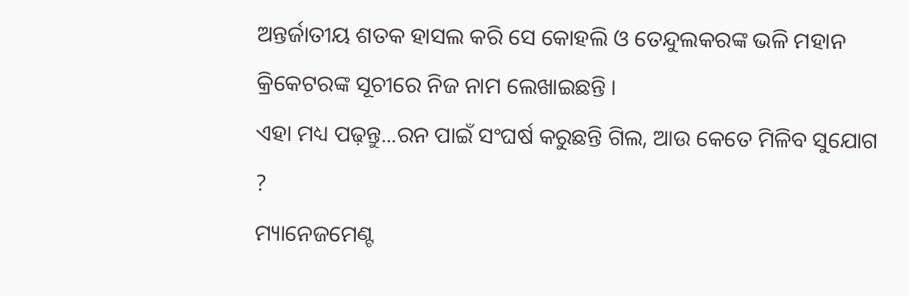ଅନ୍ତର୍ଜାତୀୟ ଶତକ ହାସଲ କରି ସେ କୋହଲି ଓ ତେନ୍ଦୁଲକରଙ୍କ ଭଳି ମହାନ କ୍ରିକେଟରଙ୍କ ସୂଚୀରେ ନିଜ ନାମ ଲେଖାଇଛନ୍ତି ।
ଏହା ମଧ୍ୟ ପଢ଼ନ୍ତୁ...ରନ ପାଇଁ ସଂଘର୍ଷ କରୁଛନ୍ତି ଗିଲ, ଆଉ କେତେ ମିଳିବ ସୁଯୋଗ ?
ମ୍ୟାନେଜମେଣ୍ଟ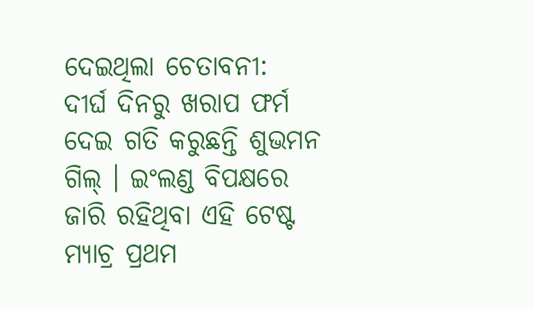ଦେଇଥିଲା ଚେତାବନୀ: ଦୀର୍ଘ ଦିନରୁ ଖରାପ ଫର୍ମ ଦେଇ ଗତି କରୁଛନ୍ତି ଶୁଭମନ ଗିଲ୍ । ଇଂଲଣ୍ଡ ବିପକ୍ଷରେ ଜାରି ରହିଥିବା ଏହି ଟେଷ୍ଟ ମ୍ୟାଚ୍ର ପ୍ରଥମ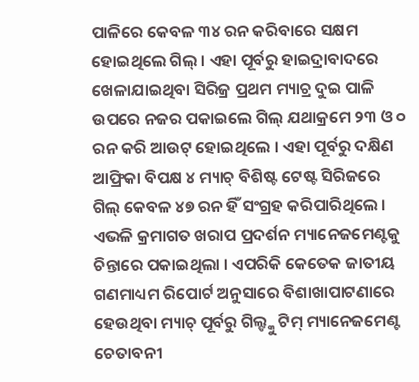ପାଳିରେ କେବଳ ୩୪ ରନ କରିବାରେ ସକ୍ଷମ ହୋଇଥିଲେ ଗିଲ୍ । ଏହା ପୂର୍ବରୁ ହାଇଦ୍ରାବାଦରେ ଖେଳାଯାଇଥିବା ସିରିଜ୍ର ପ୍ରଥମ ମ୍ୟାଚ୍ର ଦୁଇ ପାଳି ଉପରେ ନଜର ପକାଇଲେ ଗିଲ୍ ଯଥାକ୍ରମେ ୨୩ ଓ ୦ ରନ କରି ଆଉଟ୍ ହୋଇଥିଲେ । ଏହା ପୂର୍ବରୁ ଦକ୍ଷିଣ ଆଫ୍ରିକା ବିପକ୍ଷ ୪ ମ୍ୟାଚ୍ ବିଶିଷ୍ଟ ଟେଷ୍ଟ ସିରିଜରେ ଗିଲ୍ କେବଳ ୪୭ ରନ ହିଁ ସଂଗ୍ରହ କରିପାରିଥିଲେ । ଏଭଳି କ୍ରମାଗତ ଖରାପ ପ୍ରଦର୍ଶନ ମ୍ୟାନେଜମେଣ୍ଟକୁ ଚିନ୍ତାରେ ପକାଇଥିଲା । ଏପରିକି କେତେକ ଜାତୀୟ ଗଣମାଧ୍ୟମ ରିପୋର୍ଟ ଅନୁସାରେ ବିଶାଖାପାଟଣାରେ ହେଉଥିବା ମ୍ୟାଚ୍ ପୂର୍ବରୁ ଗିଲ୍ଙ୍କୁ ଟିମ୍ ମ୍ୟାନେଜମେଣ୍ଟ ଚେତାବନୀ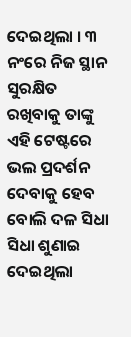ଦେଇଥିଲା । ୩ ନଂରେ ନିଜ ସ୍ଥାନ ସୁରକ୍ଷିତ ରଖିବାକୁ ତାଙ୍କୁ ଏହି ଟେଷ୍ଟରେ ଭଲ ପ୍ରଦର୍ଶନ ଦେବାକୁ ହେବ ବୋଲି ଦଳ ସିଧା ସିଧା ଶୁଣାଇ ଦେଇଥିଲା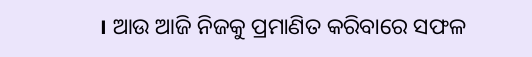। ଆଉ ଆଜି ନିଜକୁ ପ୍ରମାଣିତ କରିବାରେ ସଫଳ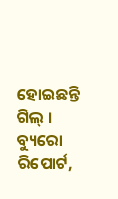ହୋଇଛନ୍ତି ଗିଲ୍ ।
ବ୍ୟୁରୋ ରିପୋର୍ଟ,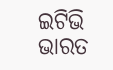ଇଟିଭି ଭାରତ